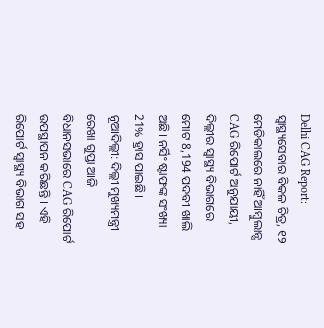Delhi CAG Report: ସ୍ବାସ୍ଥ୍ୟସେବାର ବିକଳ ଚିତ୍ର, ୧୨ ମେଡିକାଲରେ ନାହିଁ ଆମ୍ବୁଲାନ୍ସ
CAG ରିପୋର୍ଟ ଅନୁଯାୟୀ, ଦିଲ୍ଲୀର ସ୍ୱାସ୍ଥ୍ୟ ବିଭାଗରେ ମୋଟ 8,194 ପଦବୀ ଖାଲି ଅଛି। ନର୍ସିଂ ଷ୍ଟାଫଙ୍କ ସଂଖ୍ୟା 21% ହ୍ରାସ ପାଇଛି।
ନୂଆଦିଲ୍ଲୀ: ଦିଲ୍ଲୀ ମୁଖ୍ୟମନ୍ତ୍ରୀ ରେଖା ଗୁପ୍ତା ଆଜି ବିଧାନସଭାରେ CAG ରିପୋର୍ଟ ଉପସ୍ଥାପନ କରିଛନ୍ତି । ଏହି ରିପୋର୍ଟ ସ୍ୱାସ୍ଥ୍ୟ ବିଭାଗ ସହ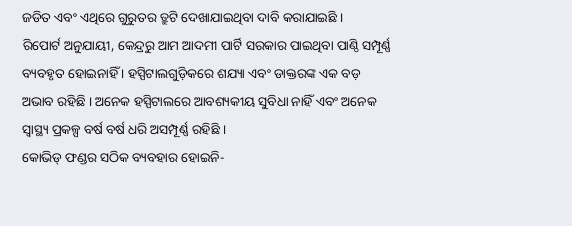ଜଡିତ ଏବଂ ଏଥିରେ ଗୁରୁତର ତ୍ରୁଟି ଦେଖାଯାଇଥିବା ଦାବି କରାଯାଇଛି ।
ରିପୋର୍ଟ ଅନୁଯାୟୀ, କେନ୍ଦ୍ରରୁ ଆମ ଆଦମୀ ପାର୍ଟି ସରକାର ପାଇଥିବା ପାଣ୍ଠି ସମ୍ପୂର୍ଣ୍ଣ ବ୍ୟବହୃତ ହୋଇନାହିଁ । ହସ୍ପିଟାଲଗୁଡ଼ିକରେ ଶଯ୍ୟା ଏବଂ ଡାକ୍ତରଙ୍କ ଏକ ବଡ଼ ଅଭାବ ରହିଛି । ଅନେକ ହସ୍ପିଟାଲରେ ଆବଶ୍ୟକୀୟ ସୁବିଧା ନାହିଁ ଏବଂ ଅନେକ ସ୍ୱାସ୍ଥ୍ୟ ପ୍ରକଳ୍ପ ବର୍ଷ ବର୍ଷ ଧରି ଅସମ୍ପୂର୍ଣ୍ଣ ରହିଛି ।
କୋଭିଡ୍ ଫଣ୍ଡର ସଠିକ ବ୍ୟବହାର ହୋଇନି-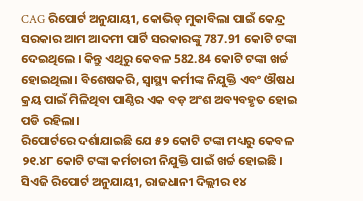CAG ରିପୋର୍ଟ ଅନୁଯାୟୀ, କୋଭିଡ୍ ମୁକାବିଲା ପାଇଁ କେନ୍ଦ୍ର ସରକାର ଆମ ଆଦମୀ ପାର୍ଟି ସରକାରଙ୍କୁ 787.91 କୋଟି ଟଙ୍କା ଦେଇଥିଲେ । କିନ୍ତୁ ଏଥିରୁ କେବଳ 582.84 କୋଟି ଟଙ୍କା ଖର୍ଚ୍ଚ ହୋଇଥିଲା। ବିଶେଷକରି, ସ୍ୱାସ୍ଥ୍ୟ କର୍ମୀଙ୍କ ନିଯୁକ୍ତି ଏବଂ ଔଷଧ କ୍ରୟ ପାଇଁ ମିଳିଥିବା ପାଣ୍ଠିର ଏକ ବଡ଼ ଅଂଶ ଅବ୍ୟବହୃତ ହୋଇ ପଡି ରହିଲା।
ରିପୋର୍ଟରେ ଦର୍ଶାଯାଇଛି ଯେ ୫୨ କୋଟି ଟଙ୍କା ମଧ୍ୟରୁ କେବଳ ୨୧.୪୮ କୋଟି ଟଙ୍କା କର୍ମଚାରୀ ନିଯୁକ୍ତି ପାଇଁ ଖର୍ଚ୍ଚ ହୋଇଛି । ସିଏଜି ରିପୋର୍ଟ ଅନୁଯାୟୀ, ରାଜଧାନୀ ଦିଲ୍ଲୀର ୧୪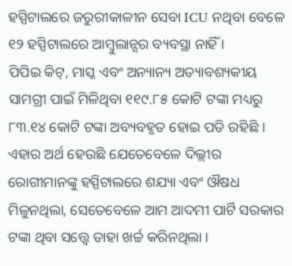ହସ୍ପିଟାଲରେ ଜରୁରୀକାଳୀନ ସେବା ICU ନଥିବା ବେଳେ ୧୨ ହସ୍ପିଟାଲରେ ଆମ୍ବୁଲାନ୍ସର ବ୍ୟବସ୍ଥା ନାହିଁ ।
ପିପିଇ କିଟ୍, ମାସ୍କ ଏବଂ ଅନ୍ୟାନ୍ୟ ଅତ୍ୟାବଶ୍ୟକୀୟ ସାମଗ୍ରୀ ପାଇଁ ମିଳିଥିବା ୧୧୯.୮୫ କୋଟି ଟଙ୍କା ମଧ୍ୟରୁ ୮୩.୧୪ କୋଟି ଟଙ୍କା ଅବ୍ୟବହୃତ ହୋଇ ପଡି ରହିଛି । ଏହାର ଅର୍ଥ ହେଉଛି ଯେତେବେଳେ ଦିଲ୍ଲୀର ରୋଗୀମାନଙ୍କୁ ହସ୍ପିଟାଲରେ ଶଯ୍ୟା ଏବଂ ଔଷଧ ମିଳୁନଥିଲା, ସେତେବେଳେ ଆମ ଆଦମୀ ପାର୍ଟି ସରକାର ଟଙ୍କା ଥିବା ସତ୍ତ୍ୱେ ତାହା ଖର୍ଚ୍ଚ କରିନଥିଲା ।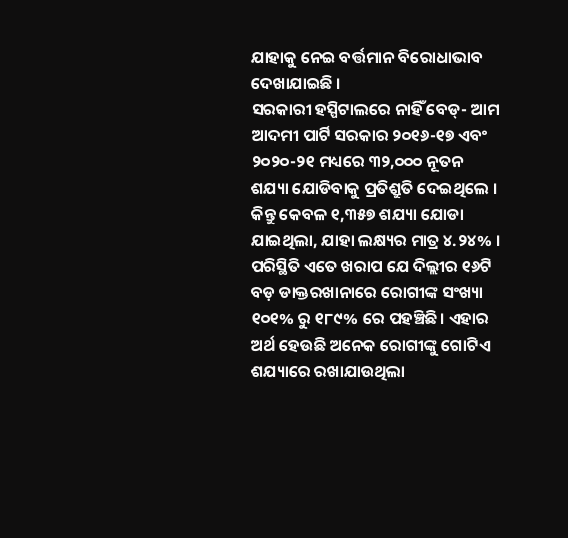ଯାହାକୁ ନେଇ ବର୍ତ୍ତମାନ ବିରୋଧାଭାବ ଦେଖାଯାଇଛି ।
ସରକାରୀ ହସ୍ପିଟାଲରେ ନାହିଁ ବେଡ୍- ଆମ ଆଦମୀ ପାର୍ଟି ସରକାର ୨୦୧୬-୧୭ ଏବଂ ୨୦୨୦-୨୧ ମଧ୍ୟରେ ୩୨,୦୦୦ ନୂତନ ଶଯ୍ୟା ଯୋଡିବାକୁ ପ୍ରତିଶ୍ରୁତି ଦେଇଥିଲେ । କିନ୍ତୁ କେବଳ ୧,୩୫୭ ଶଯ୍ୟା ଯୋଡା ଯାଇଥିଲା, ଯାହା ଲକ୍ଷ୍ୟର ମାତ୍ର ୪.୨୪% । ପରିସ୍ଥିତି ଏତେ ଖରାପ ଯେ ଦିଲ୍ଲୀର ୧୬ଟି ବଡ଼ ଡାକ୍ତରଖାନାରେ ରୋଗୀଙ୍କ ସଂଖ୍ୟା ୧୦୧% ରୁ ୧୮୯% ରେ ପହଞ୍ଚିଛି। ଏହାର ଅର୍ଥ ହେଉଛି ଅନେକ ରୋଗୀଙ୍କୁ ଗୋଟିଏ ଶଯ୍ୟାରେ ରଖାଯାଉଥିଲା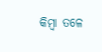କିମ୍ବା ତଳେ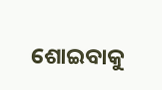ଶୋଇବାକୁ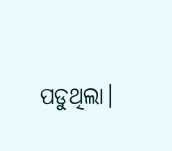ପଡୁଥିଲା।